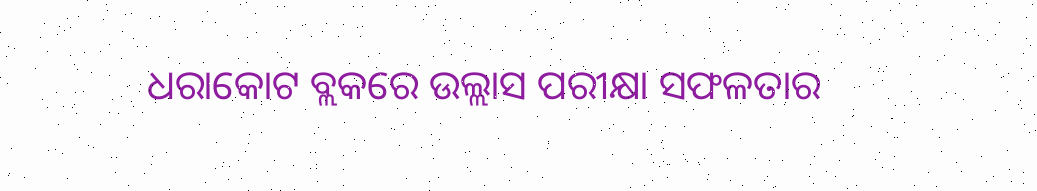ଧରାକୋଟ ବ୍ଲକରେ ଉଲ୍ଲାସ ପରୀକ୍ଷା ସଫଳତାର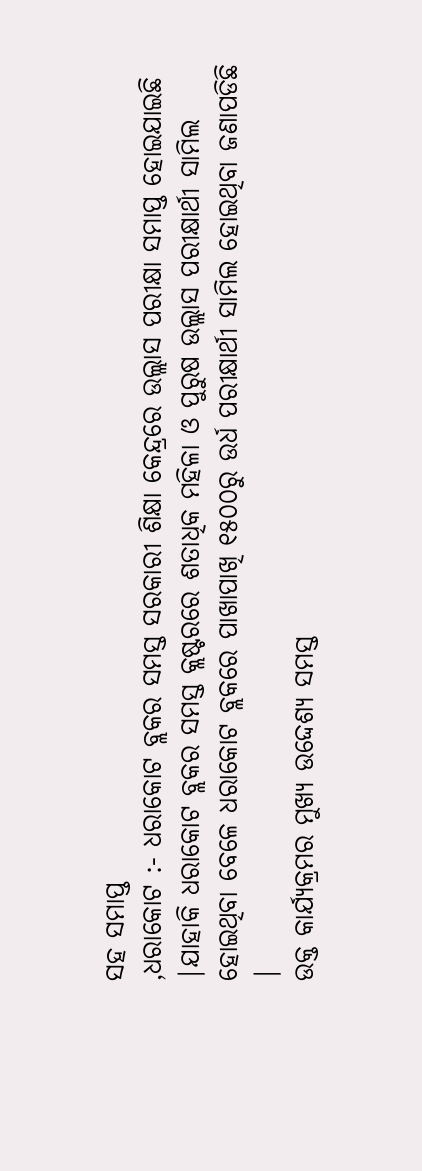ସହ ସମାପ୍ତ
,ଧରାକୋଟ :- ଧରାକୋଟ ବ୍ଲକର ସମସ୍ତ ସରକାରୀ ଶିକ୍ଷା କେନ୍ଦ୍ରରେ ଉଲ୍ଲାସ ପରୀକ୍ଷା ସମାପ୍ତ ହୋଇଯାଇଛି |ଯାହାକି ଧରାକୋଟ ବ୍ଲକର ସମସ୍ତ କ୍ଲଷ୍ଟରରେ ଶତାଧିକ ମହିଳା ଓ ପୁରୁଷ ଉଲ୍ଲାସ ପରୀକ୍ଷାର୍ଥୀ ସାମିଲ ହୋଇଥିବା ବେଳେ ଧରାକୋଟ ବ୍ଲକରେ ପାଖାପାଖି ୧୫୦୦ରୁ ଉର୍ଧ ପରୀକ୍ଷାର୍ଥୀ ସାମିଲ ହୋଇଥିବା ଜଣାପଡିଛି |
ଉକ୍ତ କାର୍ଯ୍ୟକ୍ରମର ମୁଖ୍ୟ ଉଦ୍ଦେଶ୍ୟ ସମସ୍ତ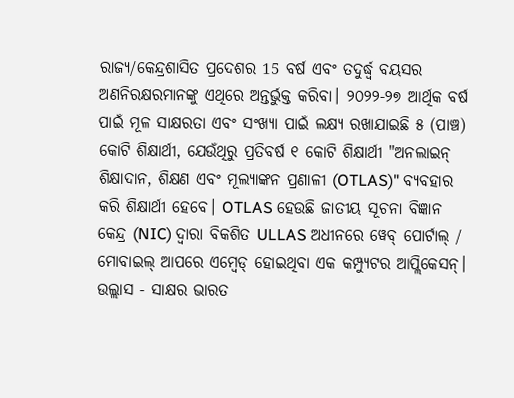ରାଜ୍ୟ/କେନ୍ଦ୍ରଶାସିତ ପ୍ରଦେଶର 15 ବର୍ଷ ଏବଂ ତଦୁର୍ଦ୍ଧ୍ୱ ବୟସର ଅଣନିରକ୍ଷରମାନଙ୍କୁ ଏଥିରେ ଅନ୍ତର୍ଭୁକ୍ତ କରିବା। ୨୦୨୨-୨୭ ଆର୍ଥିକ ବର୍ଷ ପାଇଁ ମୂଳ ସାକ୍ଷରତା ଏବଂ ସଂଖ୍ୟା ପାଇଁ ଲକ୍ଷ୍ୟ ରଖାଯାଇଛି ୫ (ପାଞ୍ଚ) କୋଟି ଶିକ୍ଷାର୍ଥୀ, ଯେଉଁଥିରୁ ପ୍ରତିବର୍ଷ ୧ କୋଟି ଶିକ୍ଷାର୍ଥୀ "ଅନଲାଇନ୍ ଶିକ୍ଷାଦାନ, ଶିକ୍ଷଣ ଏବଂ ମୂଲ୍ୟାଙ୍କନ ପ୍ରଣାଳୀ (OTLAS)" ବ୍ୟବହାର କରି ଶିକ୍ଷାର୍ଥୀ ହେବେ। OTLAS ହେଉଛି ଜାତୀୟ ସୂଚନା ବିଜ୍ଞାନ କେନ୍ଦ୍ର (NIC) ଦ୍ୱାରା ବିକଶିତ ULLAS ଅଧୀନରେ ୱେବ୍ ପୋର୍ଟାଲ୍ / ମୋବାଇଲ୍ ଆପରେ ଏମ୍ବେଡ୍ ହୋଇଥିବା ଏକ କମ୍ପ୍ୟୁଟର ଆପ୍ଲିକେସନ୍।
ଉଲ୍ଲାସ - ସାକ୍ଷର ଭାରତ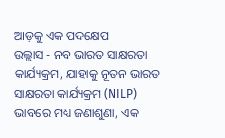ଆଡ଼କୁ ଏକ ପଦକ୍ଷେପ
ଉଲ୍ଲାସ - ନବ ଭାରତ ସାକ୍ଷରତା କାର୍ଯ୍ୟକ୍ରମ, ଯାହାକୁ ନୂତନ ଭାରତ ସାକ୍ଷରତା କାର୍ଯ୍ୟକ୍ରମ (NILP) ଭାବରେ ମଧ୍ୟ ଜଣାଶୁଣା, ଏକ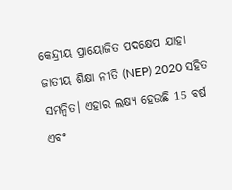କେନ୍ଦ୍ରୀୟ ପ୍ରାୟୋଜିତ ପଦକ୍ଷେପ ଯାହା ଜାତୀୟ ଶିକ୍ଷା ନୀତି (NEP) 2020 ସହିତ ସମନ୍ୱିତ। ଏହାର ଲକ୍ଷ୍ୟ ହେଉଛି 15 ବର୍ଷ ଏବଂ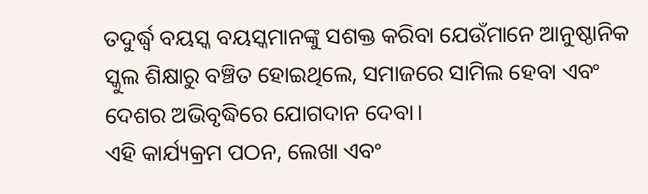ତଦୁର୍ଦ୍ଧ୍ୱ ବୟସ୍କ ବୟସ୍କମାନଙ୍କୁ ସଶକ୍ତ କରିବା ଯେଉଁମାନେ ଆନୁଷ୍ଠାନିକ ସ୍କୁଲ ଶିକ୍ଷାରୁ ବଞ୍ଚିତ ହୋଇଥିଲେ, ସମାଜରେ ସାମିଲ ହେବା ଏବଂ ଦେଶର ଅଭିବୃଦ୍ଧିରେ ଯୋଗଦାନ ଦେବା।
ଏହି କାର୍ଯ୍ୟକ୍ରମ ପଠନ, ଲେଖା ଏବଂ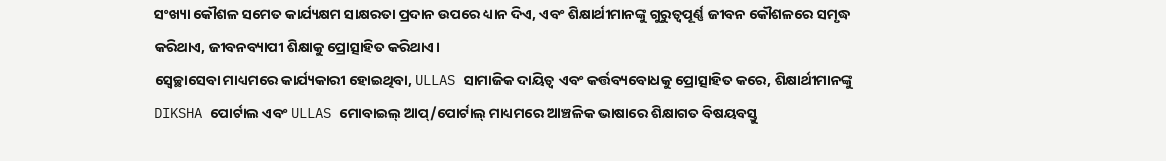ସଂଖ୍ୟା କୌଶଳ ସମେତ କାର୍ଯ୍ୟକ୍ଷମ ସାକ୍ଷରତା ପ୍ରଦାନ ଉପରେ ଧ୍ୟାନ ଦିଏ, ଏବଂ ଶିକ୍ଷାର୍ଥୀମାନଙ୍କୁ ଗୁରୁତ୍ୱପୂର୍ଣ୍ଣ ଜୀବନ କୌଶଳରେ ସମୃଦ୍ଧ କରିଥାଏ, ଜୀବନବ୍ୟାପୀ ଶିକ୍ଷାକୁ ପ୍ରୋତ୍ସାହିତ କରିଥାଏ।
ସ୍ୱେଚ୍ଛାସେବା ମାଧ୍ୟମରେ କାର୍ଯ୍ୟକାରୀ ହୋଇଥିବା, ULLAS ସାମାଜିକ ଦାୟିତ୍ୱ ଏବଂ କର୍ତ୍ତବ୍ୟବୋଧକୁ ପ୍ରୋତ୍ସାହିତ କରେ, ଶିକ୍ଷାର୍ଥୀମାନଙ୍କୁ DIKSHA ପୋର୍ଟାଲ ଏବଂ ULLAS ମୋବାଇଲ୍ ଆପ୍/ପୋର୍ଟାଲ୍ ମାଧ୍ୟମରେ ଆଞ୍ଚଳିକ ଭାଷାରେ ଶିକ୍ଷାଗତ ବିଷୟବସ୍ତୁ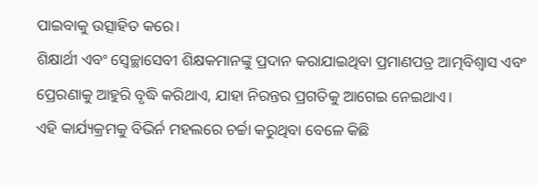ପାଇବାକୁ ଉତ୍ସାହିତ କରେ।
ଶିକ୍ଷାର୍ଥୀ ଏବଂ ସ୍ୱେଚ୍ଛାସେବୀ ଶିକ୍ଷକମାନଙ୍କୁ ପ୍ରଦାନ କରାଯାଇଥିବା ପ୍ରମାଣପତ୍ର ଆତ୍ମବିଶ୍ୱାସ ଏବଂ ପ୍ରେରଣାକୁ ଆହୁରି ବୃଦ୍ଧି କରିଥାଏ, ଯାହା ନିରନ୍ତର ପ୍ରଗତିକୁ ଆଗେଇ ନେଇଥାଏ।
ଏହି କାର୍ଯ୍ୟକ୍ରମକୁ ବିଭିର୍ନ ମହଲରେ ଚର୍ଚ୍ଚା କରୁଥିବା ବେଳେ କିଛି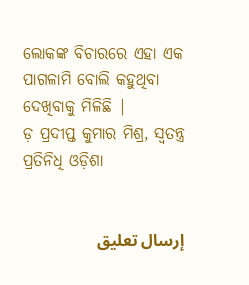ଲୋକଙ୍କ ବିଚାରରେ ଏହା ଏକ ପାଗଳାମି ବୋଲି କହୁଥିବା ଦେଖିବାକୁ ମିଳିଛି |
ଡ଼ ପ୍ରଦୀପ୍ତ କୁମାର ମିଶ୍ର, ସ୍ବତନ୍ତ୍ର ପ୍ରତିନିଧି ଓଡ଼ିଶା


إرسال تعليق